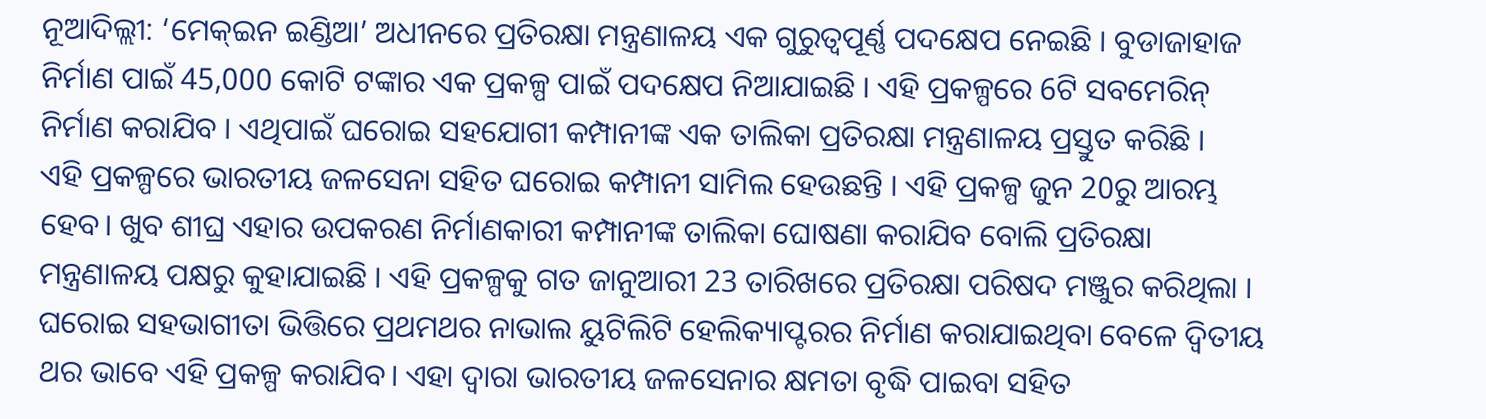ନୂଆଦିଲ୍ଲୀ: ‘ମେକ୍ଇନ ଇଣ୍ଡିଆ’ ଅଧୀନରେ ପ୍ରତିରକ୍ଷା ମନ୍ତ୍ରଣାଳୟ ଏକ ଗୁରୁତ୍ବପୂର୍ଣ୍ଣ ପଦକ୍ଷେପ ନେଇଛି । ବୁଡାଜାହାଜ ନିର୍ମାଣ ପାଇଁ 45,000 କୋଟି ଟଙ୍କାର ଏକ ପ୍ରକଳ୍ପ ପାଇଁ ପଦକ୍ଷେପ ନିଆଯାଇଛି । ଏହି ପ୍ରକଳ୍ପରେ 6ଟି ସବମେରିନ୍ ନିର୍ମାଣ କରାଯିବ । ଏଥିପାଇଁ ଘରୋଇ ସହଯୋଗୀ କମ୍ପାନୀଙ୍କ ଏକ ତାଲିକା ପ୍ରତିରକ୍ଷା ମନ୍ତ୍ରଣାଳୟ ପ୍ରସ୍ତୁତ କରିଛି ।
ଏହି ପ୍ରକଳ୍ପରେ ଭାରତୀୟ ଜଳସେନା ସହିତ ଘରୋଇ କମ୍ପାନୀ ସାମିଲ ହେଉଛନ୍ତି । ଏହି ପ୍ରକଳ୍ପ ଜୁନ 20ରୁ ଆରମ୍ଭ ହେବ। ଖୁବ ଶୀଘ୍ର ଏହାର ଉପକରଣ ନିର୍ମାଣକାରୀ କମ୍ପାନୀଙ୍କ ତାଲିକା ଘୋଷଣା କରାଯିବ ବୋଲି ପ୍ରତିରକ୍ଷା ମନ୍ତ୍ରଣାଳୟ ପକ୍ଷରୁ କୁହାଯାଇଛି । ଏହି ପ୍ରକଳ୍ପକୁ ଗତ ଜାନୁଆରୀ 23 ତାରିଖରେ ପ୍ରତିରକ୍ଷା ପରିଷଦ ମଞ୍ଜୁର କରିଥିଲା ।
ଘରୋଇ ସହଭାଗୀତା ଭିତ୍ତିରେ ପ୍ରଥମଥର ନାଭାଲ ୟୁଟିଲିଟି ହେଲିକ୍ୟାପ୍ଟରର ନିର୍ମାଣ କରାଯାଇଥିବା ବେଳେ ଦ୍ବିତୀୟ ଥର ଭାବେ ଏହି ପ୍ରକଳ୍ପ କରାଯିବ। ଏହା ଦ୍ବାରା ଭାରତୀୟ ଜଳସେନାର କ୍ଷମତା ବୃଦ୍ଧି ପାଇବା ସହିତ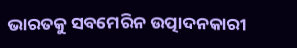ଭାରତକୁ ସବମେରିନ ଉତ୍ପାଦନକାରୀ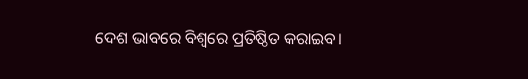ଦେଶ ଭାବରେ ବିଶ୍ବରେ ପ୍ରତିଷ୍ଠିତ କରାଇବ।